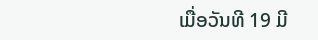ເມື່ອວັນທີ 19 ມີ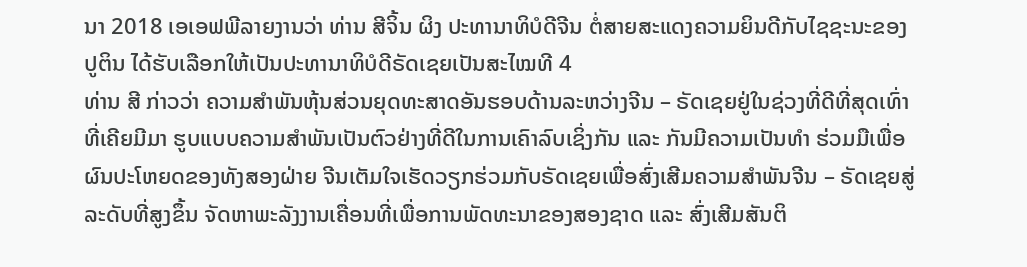ນາ 2018 ເອເອຟພີລາຍງານວ່າ ທ່ານ ສີຈິ້ນ ຜິງ ປະທານາທິບໍດີຈີນ ຕໍ່ສາຍສະແດງຄວາມຍິນດີກັບໄຊຊະນະຂອງ ປູຕິນ ໄດ້ຮັບເລືອກໃຫ້ເປັນປະທານາທິບໍດີຣັດເຊຍເປັນສະໄໝທີ 4
ທ່ານ ສີ ກ່າວວ່າ ຄວາມສຳພັນຫຸ້ນສ່ວນຍຸດທະສາດອັນຮອບດ້ານລະຫວ່າງຈີນ – ຣັດເຊຍຢູ່ໃນຊ່ວງທີ່ດີທີ່ສຸດເທົ່າທີ່ເຄີຍມີມາ ຮູບແບບຄວາມສຳພັນເປັນຕົວຢ່າງທີ່ດີໃນການເຄົາລົບເຊິ່ງກັນ ແລະ ກັນມີຄວາມເປັນທຳ ຮ່ວມມືເພື່ອຜົນປະໂຫຍດຂອງທັງສອງຝ່າຍ ຈີນເຕັມໃຈເຮັດວຽກຮ່ວມກັບຣັດເຊຍເພື່ອສົ່ງເສີມຄວາມສຳພັນຈີນ – ຣັດເຊຍສູ່ລະດັບທີ່ສູງຂຶ້ນ ຈັດຫາພະລັງງານເຄື່ອນທີ່ເພື່ອການພັດທະນາຂອງສອງຊາດ ແລະ ສົ່ງເສີມສັນຕິ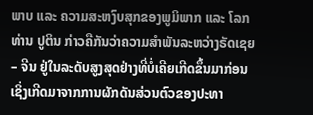ພາບ ແລະ ຄວາມສະຫງົບສຸກຂອງພູມິພາກ ແລະ ໂລກ
ທ່ານ ປູຕິນ ກ່າວຄືກັນວ່າຄວາມສຳພັນລະຫວ່າງຣັດເຊຍ – ຈີນ ຢູ່ໃນລະດັບສູງສຸດຢ່າງທີ່ບໍ່ເຄີຍເກີດຂຶ້ນມາກ່ອນ ເຊິ່ງເກີດມາຈາກການຜັກດັນສ່ວນຕົວຂອງປະທາ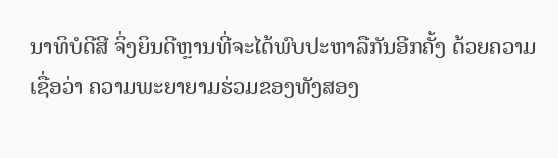ນາທິບໍດີສີ ຈິ່ງຍິນດີຫຼານທີ່ຈະໄດ້ພົບປະຫາລືກັນອີກຄັ້ງ ດ້ວຍຄວາມເຊື່ອວ່າ ຄວາມພະຍາຍາມຮ່ວມຂອງທັງສອງ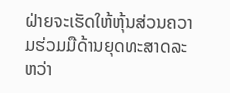ຝ່າຍຈະເຮັດໃຫ້ຫຸ້ນສ່ວນຄວາມຮ່ວມມືດ້ານຍຸດທະສາດລະຫວ່າ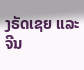ງຣັດເຊຍ ແລະ ຈີນ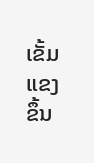ເຂັ້ມແຂງຂຶ້ນ